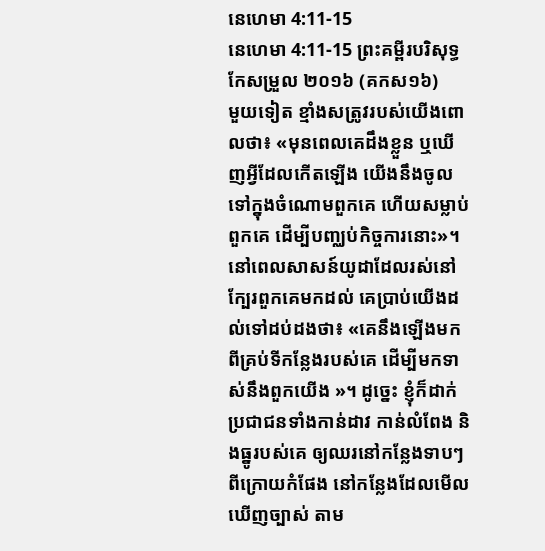នេហេមា 4:11-15
នេហេមា 4:11-15 ព្រះគម្ពីរបរិសុទ្ធកែសម្រួល ២០១៦ (គកស១៦)
មួយទៀត ខ្មាំងសត្រូវរបស់យើងពោលថា៖ «មុនពេលគេដឹងខ្លួន ឬឃើញអ្វីដែលកើតឡើង យើងនឹងចូលទៅក្នុងចំណោមពួកគេ ហើយសម្លាប់ពួកគេ ដើម្បីបញ្ឈប់កិច្ចការនោះ»។ នៅពេលសាសន៍យូដាដែលរស់នៅក្បែរពួកគេមកដល់ គេប្រាប់យើងដល់ទៅដប់ដងថា៖ «គេនឹងឡើងមកពីគ្រប់ទីកន្លែងរបស់គេ ដើម្បីមកទាស់នឹងពួកយើង »។ ដូច្នេះ ខ្ញុំក៏ដាក់ប្រជាជនទាំងកាន់ដាវ កាន់លំពែង និងធ្នូរបស់គេ ឲ្យឈរនៅកន្លែងទាបៗពីក្រោយកំផែង នៅកន្លែងដែលមើលឃើញច្បាស់ តាម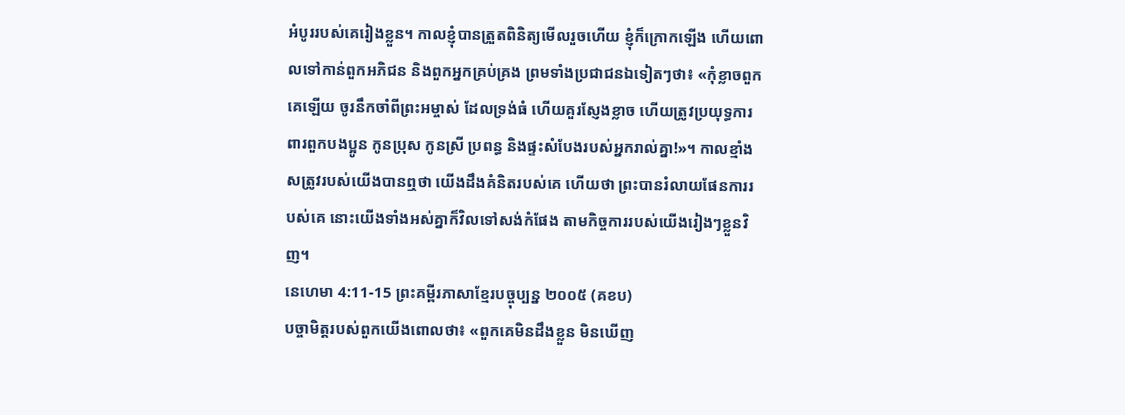អំបូររបស់គេរៀងខ្លួន។ កាលខ្ញុំបានត្រួតពិនិត្យមើលរួចហើយ ខ្ញុំក៏ក្រោកឡើង ហើយពោលទៅកាន់ពួកអភិជន និងពួកអ្នកគ្រប់គ្រង ព្រមទាំងប្រជាជនឯទៀតៗថា៖ «កុំខ្លាចពួកគេឡើយ ចូរនឹកចាំពីព្រះអម្ចាស់ ដែលទ្រង់ធំ ហើយគួរស្ញែងខ្លាច ហើយត្រូវប្រយុទ្ធការពារពួកបងប្អូន កូនប្រុស កូនស្រី ប្រពន្ធ និងផ្ទះសំបែងរបស់អ្នករាល់គ្នា!»។ កាលខ្មាំងសត្រូវរបស់យើងបានឮថា យើងដឹងគំនិតរបស់គេ ហើយថា ព្រះបានរំលាយផែនការរបស់គេ នោះយើងទាំងអស់គ្នាក៏វិលទៅសង់កំផែង តាមកិច្ចការរបស់យើងរៀងៗខ្លួនវិញ។
នេហេមា 4:11-15 ព្រះគម្ពីរភាសាខ្មែរបច្ចុប្បន្ន ២០០៥ (គខប)
បច្ចាមិត្តរបស់ពួកយើងពោលថា៖ «ពួកគេមិនដឹងខ្លួន មិនឃើញ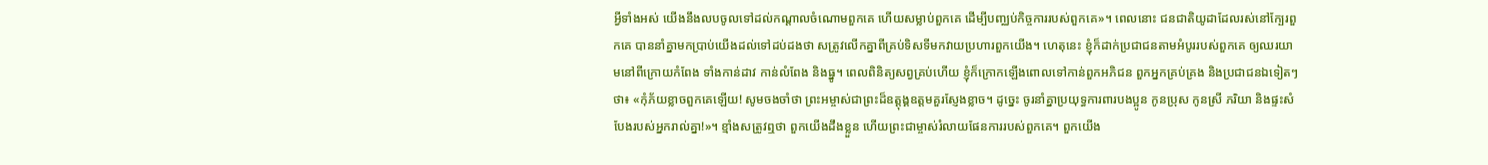អ្វីទាំងអស់ យើងនឹងលបចូលទៅដល់កណ្ដាលចំណោមពួកគេ ហើយសម្លាប់ពួកគេ ដើម្បីបញ្ឈប់កិច្ចការរបស់ពួកគេ»។ ពេលនោះ ជនជាតិយូដាដែលរស់នៅក្បែរពួកគេ បាននាំគ្នាមកប្រាប់យើងដល់ទៅដប់ដងថា សត្រូវលើកគ្នាពីគ្រប់ទិសទីមកវាយប្រហារពួកយើង។ ហេតុនេះ ខ្ញុំក៏ដាក់ប្រជាជនតាមអំបូររបស់ពួកគេ ឲ្យឈរយាមនៅពីក្រោយកំពែង ទាំងកាន់ដាវ កាន់លំពែង និងធ្នូ។ ពេលពិនិត្យសព្វគ្រប់ហើយ ខ្ញុំក៏ក្រោកឡើងពោលទៅកាន់ពួកអភិជន ពួកអ្នកគ្រប់គ្រង និងប្រជាជនឯទៀតៗថា៖ «កុំភ័យខ្លាចពួកគេឡើយ! សូមចងចាំថា ព្រះអម្ចាស់ជាព្រះដ៏ឧត្ដុង្គឧត្ដមគួរស្ញែងខ្លាច។ ដូច្នេះ ចូរនាំគ្នាប្រយុទ្ធការពារបងប្អូន កូនប្រុស កូនស្រី ភរិយា និងផ្ទះសំបែងរបស់អ្នករាល់គ្នា!»។ ខ្មាំងសត្រូវឮថា ពួកយើងដឹងខ្លួន ហើយព្រះជាម្ចាស់រំលាយផែនការរបស់ពួកគេ។ ពួកយើង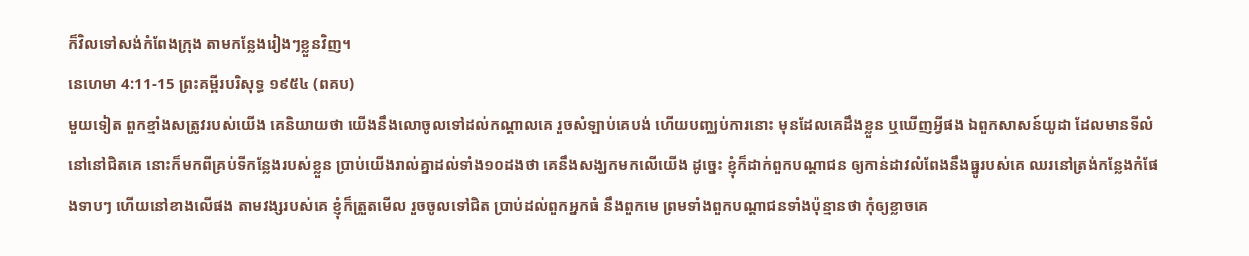ក៏វិលទៅសង់កំពែងក្រុង តាមកន្លែងរៀងៗខ្លួនវិញ។
នេហេមា 4:11-15 ព្រះគម្ពីរបរិសុទ្ធ ១៩៥៤ (ពគប)
មួយទៀត ពួកខ្មាំងសត្រូវរបស់យើង គេនិយាយថា យើងនឹងលោចូលទៅដល់កណ្តាលគេ រួចសំឡាប់គេបង់ ហើយបញ្ឈប់ការនោះ មុនដែលគេដឹងខ្លួន ឬឃើញអ្វីផង ឯពួកសាសន៍យូដា ដែលមានទីលំនៅនៅជិតគេ នោះក៏មកពីគ្រប់ទីកន្លែងរបស់ខ្លួន ប្រាប់យើងរាល់គ្នាដល់ទាំង១០ដងថា គេនឹងសង្ឃកមកលើយើង ដូច្នេះ ខ្ញុំក៏ដាក់ពួកបណ្តាជន ឲ្យកាន់ដាវលំពែងនឹងធ្នូរបស់គេ ឈរនៅត្រង់កន្លែងកំផែងទាបៗ ហើយនៅខាងលើផង តាមវង្សរបស់គេ ខ្ញុំក៏ត្រួតមើល រួចចូលទៅជិត ប្រាប់ដល់ពួកអ្នកធំ នឹងពួកមេ ព្រមទាំងពួកបណ្តាជនទាំងប៉ុន្មានថា កុំឲ្យខ្លាចគេ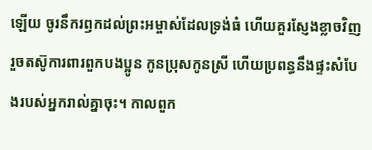ឡើយ ចូរនឹករឭកដល់ព្រះអម្ចាស់ដែលទ្រង់ធំ ហើយគួរស្ញែងខ្លាចវិញ រួចតស៊ូការពារពួកបងប្អូន កូនប្រុសកូនស្រី ហើយប្រពន្ធនឹងផ្ទះសំបែងរបស់អ្នករាល់គ្នាចុះ។ កាលពួក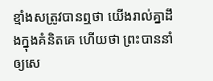ខ្មាំងសត្រូវបានឮថា យើងរាល់គ្នាដឹងក្នុងគំនិតគេ ហើយថា ព្រះបាននាំឲ្យសេ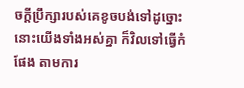ចក្ដីប្រឹក្សារបស់គេខូចបង់ទៅដូច្នោះ នោះយើងទាំងអស់គ្នា ក៏វិលទៅធ្វើកំផែង តាមការ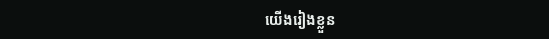យើងរៀងខ្លួន